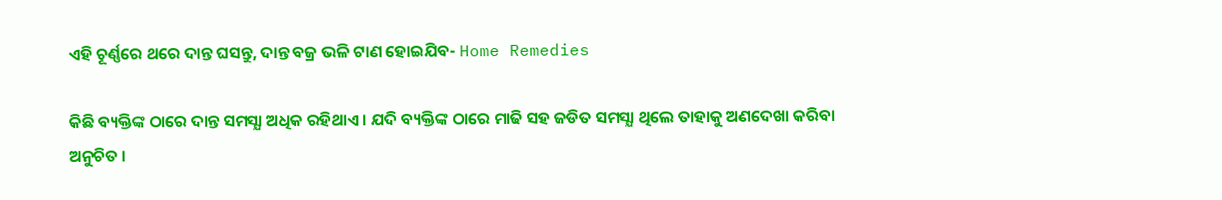ଏହି ଚୂର୍ଣ୍ଣରେ ଥରେ ଦାନ୍ତ ଘସନ୍ତୁ, ଦାନ୍ତ ବଜ୍ର ଭଳି ଟାଣ ହୋଇଯିବ- Home Remedies

କିଛି ବ୍ୟକ୍ତିଙ୍କ ଠାରେ ଦାନ୍ତ ସମସ୍ଯା ଅଧିକ ରହିଥାଏ । ଯଦି ବ୍ୟକ୍ତିଙ୍କ ଠାରେ ମାଢି ସହ ଜଡିତ ସମସ୍ଯା ଥିଲେ ତାହାକୁ ଅଣଦେଖା କରିବା ଅନୁଚିତ ।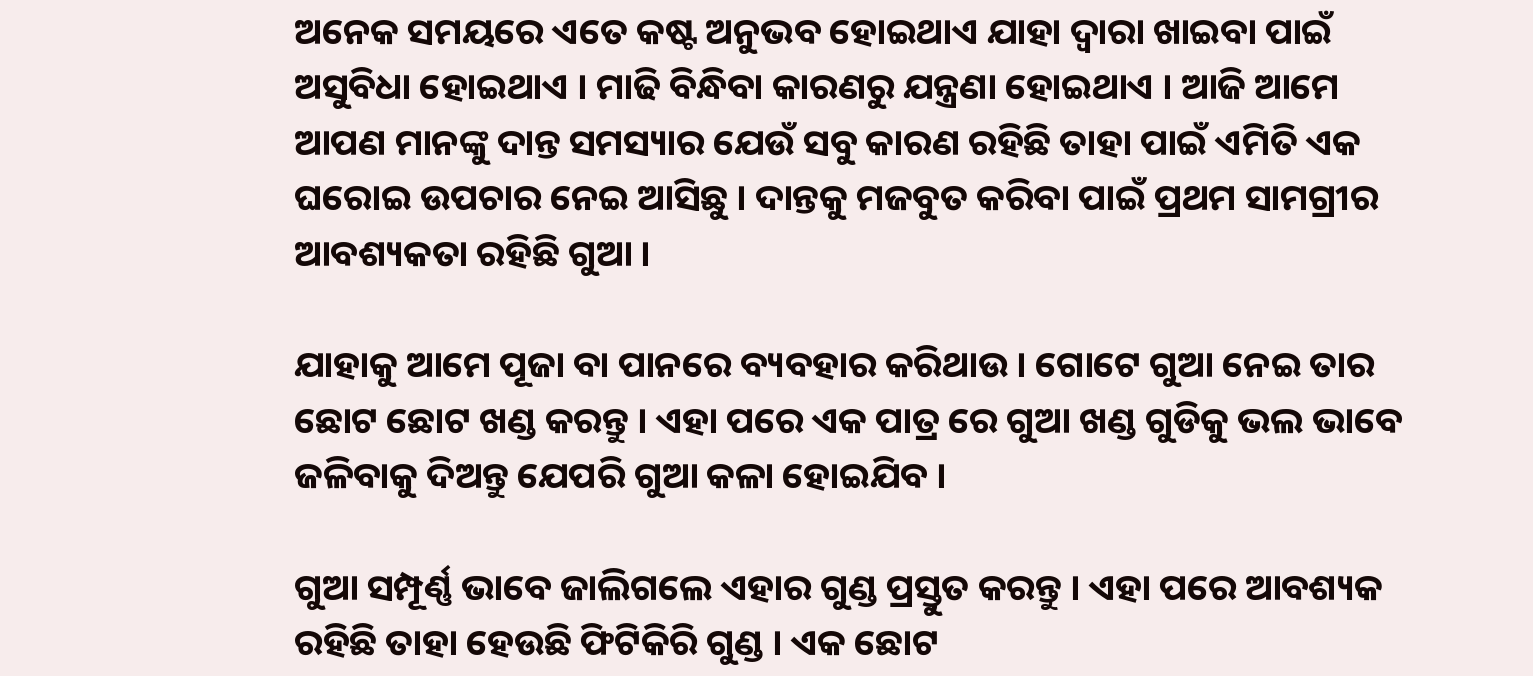ଅନେକ ସମୟରେ ଏତେ କଷ୍ଟ ଅନୁଭବ ହୋଇଥାଏ ଯାହା ଦ୍ଵାରା ଖାଇବା ପାଇଁ ଅସୁବିଧା ହୋଇଥାଏ । ମାଢି ବିନ୍ଧିବା କାରଣରୁ ଯନ୍ତ୍ରଣା ହୋଇଥାଏ । ଆଜି ଆମେ ଆପଣ ମାନଙ୍କୁ ଦାନ୍ତ ସମସ୍ୟାର ଯେଉଁ ସବୁ କାରଣ ରହିଛି ତାହା ପାଇଁ ଏମିତି ଏକ ଘରୋଇ ଉପଚାର ନେଇ ଆସିଛୁ । ଦାନ୍ତକୁ ମଜବୁତ କରିବା ପାଇଁ ପ୍ରଥମ ସାମଗ୍ରୀର ଆବଶ୍ୟକତା ରହିଛି ଗୁଆ ।

ଯାହାକୁ ଆମେ ପୂଜା ବା ପାନରେ ବ୍ୟବହାର କରିଥାଉ । ଗୋଟେ ଗୁଆ ନେଇ ତାର ଛୋଟ ଛୋଟ ଖଣ୍ଡ କରନ୍ତୁ । ଏହା ପରେ ଏକ ପାତ୍ର ରେ ଗୁଆ ଖଣ୍ଡ ଗୁଡିକୁ ଭଲ ଭାବେ ଜଳିବାକୁ ଦିଅନ୍ତୁ ଯେପରି ଗୁଆ କଳା ହୋଇଯିବ ।

ଗୁଆ ସମ୍ପୂର୍ଣ୍ଣ ଭାବେ ଜାଲିଗଲେ ଏହାର ଗୁଣ୍ଡ ପ୍ରସ୍ତୁତ କରନ୍ତୁ । ଏହା ପରେ ଆବଶ୍ୟକ ରହିଛି ତାହା ହେଉଛି ଫିଟିକିରି ଗୁଣ୍ଡ । ଏକ ଛୋଟ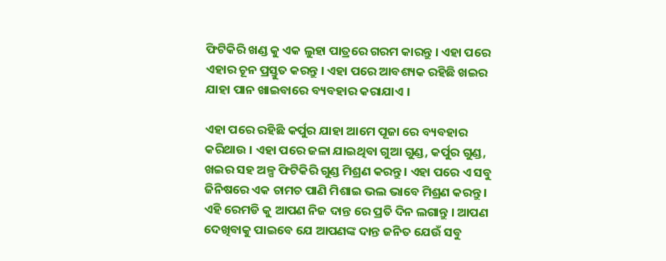ଫିଟିକିରି ଖଣ୍ଡ କୁ ଏକ ଲୁହା ପାତ୍ରରେ ଗରମ କାରନ୍ତୁ । ଏହା ପରେ ଏହାର ଚୂନ ପ୍ରସ୍ତୁତ କରନ୍ତୁ । ଏହା ପରେ ଆବଶ୍ୟକ ରହିଛି ଖଇର ଯାହା ପାନ ଖାଇବାରେ ବ୍ୟବହାର କରାଯାଏ ।

ଏହା ପରେ ରହିଛି କର୍ପୁର ଯାହା ଆମେ ପୂଜା ରେ ବ୍ୟବହାର କରିଥାଉ । ଏହା ପରେ ଜଳା ଯାଇଥିବା ଗୁଆ ଗୁଣ୍ଡ, କର୍ପୁର ଗୁଣ୍ଡ, ଖଇର ସହ ଅଳ୍ପ ଫିଟିକିରି ଗୁଣ୍ଡ ମିଶ୍ରଣ କରନ୍ତୁ । ଏହା ପରେ ଏ ସବୁ ଜିନିଷରେ ଏକ ଚାମଚ ପାଣି ମିଶାଇ ଭଲ ଭାବେ ମିଶ୍ରଣ କରନ୍ତୁ । ଏହି ରେମଡି କୁ ଆପଣ ନିଜ ଦାନ୍ତ ରେ ପ୍ରତି ଦିନ ଲଗାନ୍ତୁ । ଆପଣ ଦେଖିବାକୁ ପାଇବେ ଯେ ଆପଣଙ୍କ ଦାନ୍ତ ଜନିତ ଯେଉଁ ସବୁ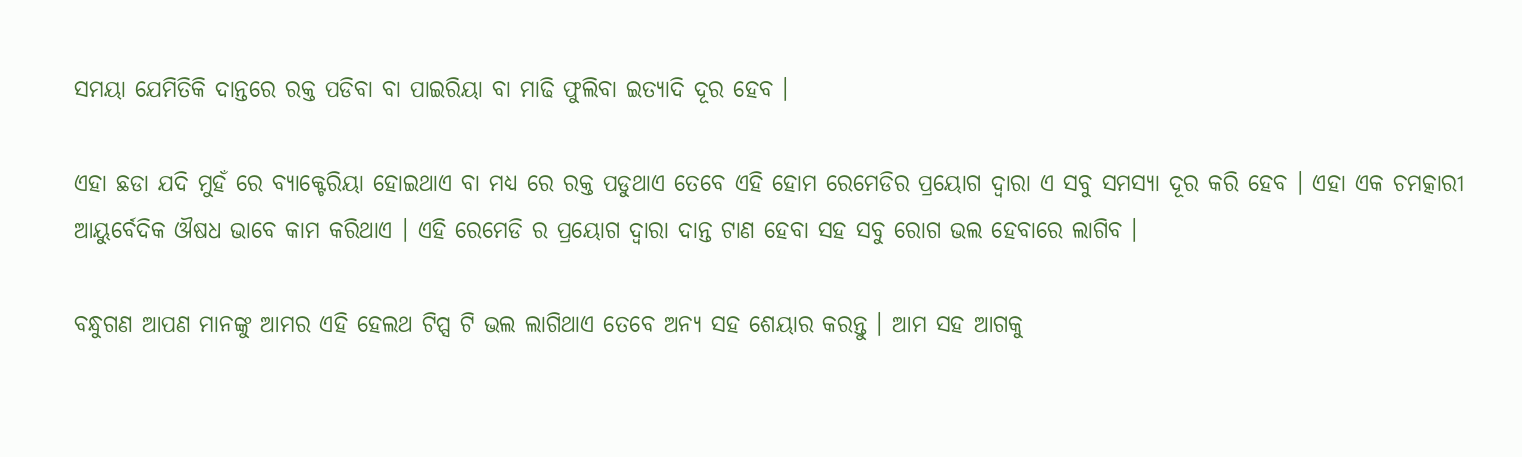ସମୟା ଯେମିତିକି ଦାନ୍ତରେ ରକ୍ତ ପଡିବା ବା ପାଇରିୟା ବା ମାଢି ଫୁଲିବା ଇତ୍ୟାଦି ଦୂର ହେବ ।

ଏହା ଛଡା ଯଦି ମୁହଁ ରେ ବ୍ୟାକ୍ଟେରିୟା ହୋଇଥାଏ ବା ମଧ୍ୟ ରେ ରକ୍ତ ପଡୁଥାଏ ତେବେ ଏହି ହୋମ ରେମେଡିର ପ୍ରୟୋଗ ଦ୍ଵାରା ଏ ସବୁ ସମସ୍ଯା ଦୂର କରି ହେବ । ଏହା ଏକ ଚମତ୍କାରୀ ଆୟୁର୍ବେଦିକ ଔଷଧ ଭାବେ କାମ କରିଥାଏ । ଏହି ରେମେଡି ର ପ୍ରୟୋଗ ଦ୍ଵାରା ଦାନ୍ତ ଟାଣ ହେବା ସହ ସବୁ ରୋଗ ଭଲ ହେବାରେ ଲାଗିବ ।

ବନ୍ଧୁଗଣ ଆପଣ ମାନଙ୍କୁ ଆମର ଏହି ହେଲଥ ଟିପ୍ସ ଟି ଭଲ ଲାଗିଥାଏ ତେବେ ଅନ୍ୟ ସହ ଶେୟାର କରନ୍ତୁ । ଆମ ସହ ଆଗକୁ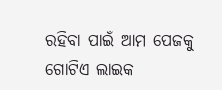ରହିବା ପାଇଁ ଆମ ପେଜକୁ ଗୋଟିଏ ଲାଇକ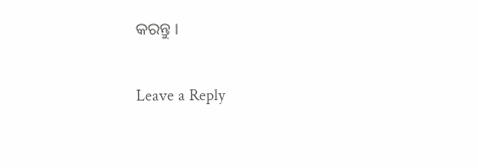କରନ୍ତୁ ।

Leave a Reply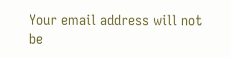Your email address will not be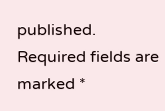published. Required fields are marked *